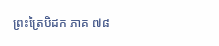ព្រះត្រៃបិដក ភាគ ៧៨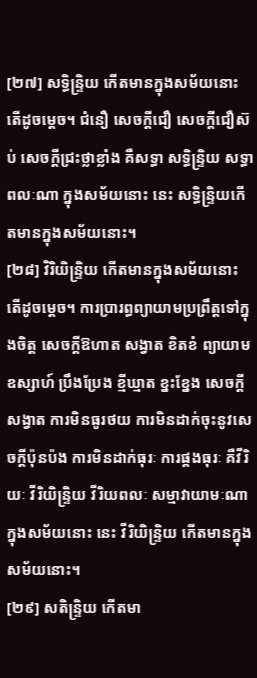[២៧] សទ្ធិន្ទ្រិយ កើតមានក្នុងសម័យនោះ តើដូចម្តេច។ ជំនឿ សេចក្តីជឿ សេចក្តីជឿស៊ប់ សេចក្តីជ្រះថ្លាខ្លាំង គឺសទ្ធា សទ្ធិន្ទ្រិយ សទ្ធាពលៈណា ក្នុងសម័យនោះ នេះ សទ្ធិន្ទ្រិយកើតមានក្នុងសម័យនោះ។
[២៨] វិរិយិន្ទ្រិយ កើតមានក្នុងសម័យនោះ តើដូចម្តេច។ ការប្រារព្ធព្យាយាមប្រព្រឹត្តទៅក្នុងចិត្ត សេចក្តីឱហាត សង្វាត ខិតខំ ព្យាយាម ឧស្សាហ៍ ប្រឹងប្រែង ខ្មីឃ្មាត ខ្នះខ្នែង សេចក្តីសង្វាត ការមិនធូរថយ ការមិនដាក់ចុះនូវសេចក្តីប៉ុនប៉ង ការមិនដាក់ធុរៈ ការផ្គងធុរៈ គឺវីរិយៈ វីរិយិន្ទ្រិយ វីរិយពលៈ សម្មាវាយាមៈណា ក្នុងសម័យនោះ នេះ វីរិយិន្ទ្រិយ កើតមានក្នុងសម័យនោះ។
[២៩] សតិន្ទ្រិយ កើតមា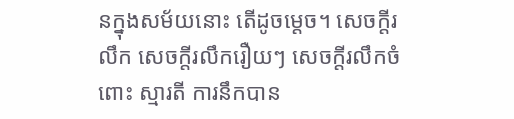នក្នុងសម័យនោះ តើដូចម្តេច។ សេចក្តីរលឹក សេចក្តីរលឹករឿយៗ សេចក្តីរលឹកចំពោះ ស្មារតី ការនឹកបាន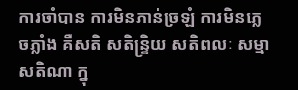ការចាំបាន ការមិនភាន់ច្រឡំ ការមិនភ្លេចភ្លាំង គឺសតិ សតិន្ទ្រិយ សតិពលៈ សម្មាសតិណា ក្នុ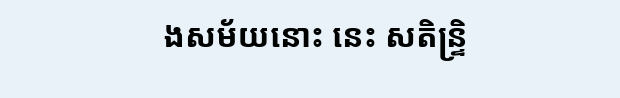ងសម័យនោះ នេះ សតិន្ទ្រិ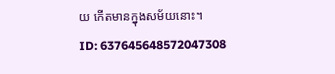យ កើតមានក្នុងសម័យនោះ។
ID: 637645648572047308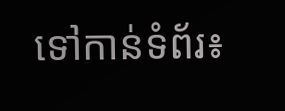ទៅកាន់ទំព័រ៖